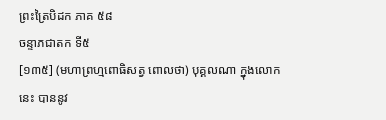ព្រះត្រៃបិដក ភាគ ៥៨
ចន្ទាភជាតក ទី៥
[១៣៥] (មហាព្រហ្មពោធិសត្វ ពោលថា) បុគ្គលណា ក្នុងលោកនេះ បាននូវ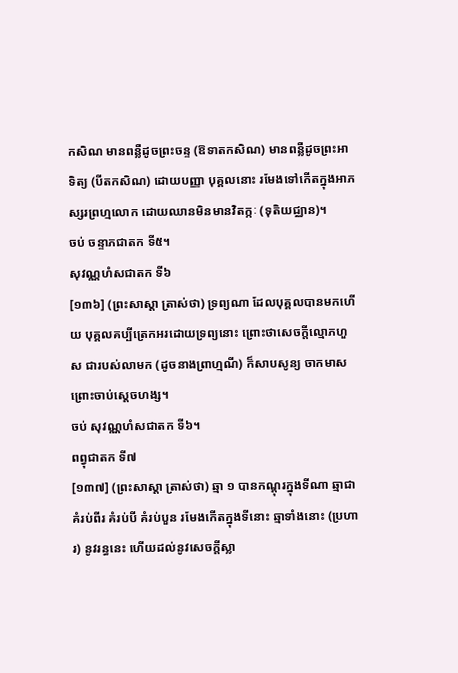កសិណ មានពន្លឺដូចព្រះចន្ទ (ឱទាតកសិណ) មានពន្លឺដូចព្រះអាទិត្យ (បីតកសិណ) ដោយបញ្ញា បុគ្គលនោះ រមែងទៅកើតក្នុងអាភស្សរព្រហ្មលោក ដោយឈានមិនមានវិតក្កៈ (ទុតិយជ្ឈាន)។
ចប់ ចន្ទាភជាតក ទី៥។
សុវណ្ណហំសជាតក ទី៦
[១៣៦] (ព្រះសាស្ដា ត្រាស់ថា) ទ្រព្យណា ដែលបុគ្គលបានមកហើយ បុគ្គលគប្បីត្រេកអរដោយទ្រព្យនោះ ព្រោះថាសេចក្តីល្មោភហួស ជារបស់លាមក (ដូចនាងព្រាហ្មណី) ក៏សាបសូន្យ ចាកមាស ព្រោះចាប់ស្ដេចហង្ស។
ចប់ សុវណ្ណហំសជាតក ទី៦។
ពព្វុជាតក ទី៧
[១៣៧] (ព្រះសាស្ដា ត្រាស់ថា) ឆ្មា ១ បានកណ្ដុរក្នុងទីណា ឆ្មាជាគំរប់ពីរ គំរប់បី គំរប់បួន រមែងកើតក្នុងទីនោះ ឆ្មាទាំងនោះ (ប្រហារ) នូវរន្ធនេះ ហើយដល់នូវសេចក្ដីស្លា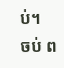ប់។
ចប់ ព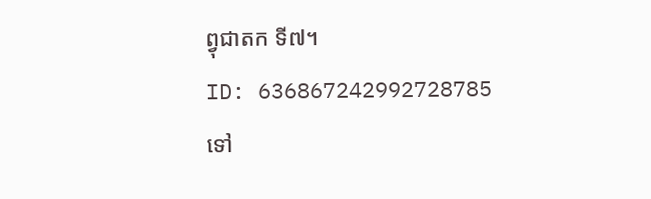ព្វុជាតក ទី៧។
ID: 636867242992728785
ទៅ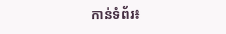កាន់ទំព័រ៖